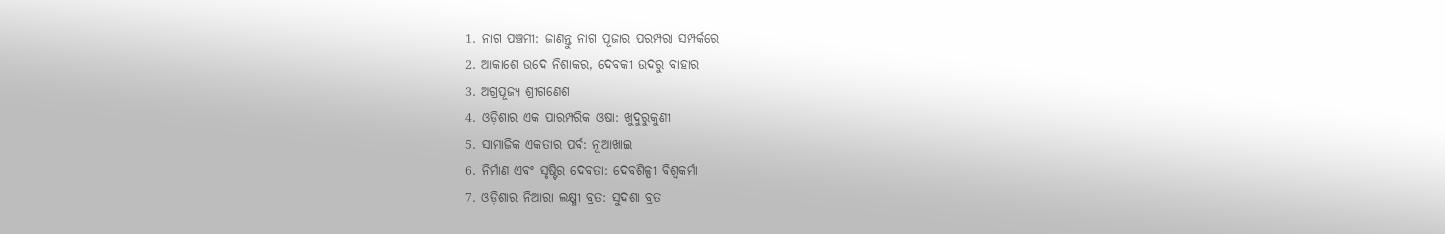1. ନାଗ ପଞ୍ଚମୀ: ଜାଣନ୍ତୁ ନାଗ ପୂଜାର ପରମ୍ପରା ସମ୍ପର୍କରେ
2. ଆକାଶେ ଉଦେ ନିଶାକର, ଦେବକୀ ଉଦରୁ ବାହାର
3. ଅଗ୍ରପୂଜ୍ୟ ଶ୍ରୀଗଣେଶ
4. ଓଡ଼ିଶାର ଏକ ପାରମ୍ପରିକ ଓଷା: ଖୁଦୁରୁକୁଣୀ
5. ସାମାଜିକ ଏକତାର ପର୍ବ: ନୂଆଖାଇ
6. ନିର୍ମାଣ ଏବଂ ସୃଷ୍ଟିର ଦେବତା: ଦେବଶିଳ୍ପୀ ବିଶ୍ୱକର୍ମା
7. ଓଡ଼ିଶାର ନିଆରା ଲକ୍ଷ୍ମୀ ବ୍ରତ: ସୁଦଶା ବ୍ରତ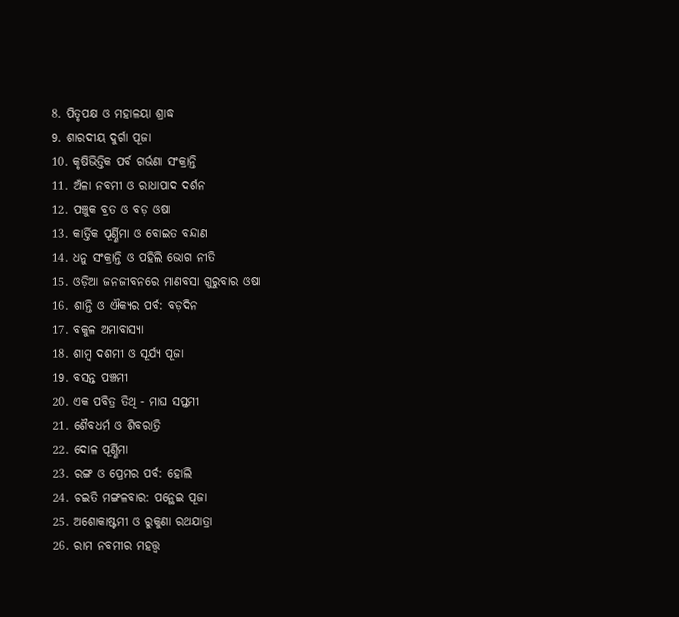8. ପିତୃପକ୍ଷ ଓ ମହାଳୟା ଶ୍ରାଦ୍ଧ
9. ଶାରଦୀୟ ଦୁର୍ଗା ପୂଜା
10. କୃଷିଭିତ୍ତିକ ପର୍ବ ଗର୍ଭଣା ସଂକ୍ରାନ୍ତି
11. ଅଁଳା ନବମୀ ଓ ରାଧାପାଦ ଦର୍ଶନ
12. ପଞ୍ଚୁକ ବ୍ରତ ଓ ବଡ଼ ଓଷା
13. କାର୍ତ୍ତିକ ପୂର୍ଣ୍ଣିମା ଓ ବୋଇତ ବନ୍ଦାଣ
14. ଧନୁ ସଂକ୍ରାନ୍ତି ଓ ପହିଲି ଭୋଗ ନୀତି
15. ଓଡ଼ିଆ ଜନଜୀବନରେ ମାଣବସା ଗୁରୁବାର ଓଷା
16. ଶାନ୍ତି ଓ ଐକ୍ୟର ପର୍ବ: ବଡ଼ଦିନ
17. ବକୁଳ ଅମାବାସ୍ୟା
18. ଶାମ୍ବ ଦଶମୀ ଓ ସୂର୍ଯ୍ୟ ପୂଜା
19. ବସନ୍ତ ପଞ୍ଚମୀ
20. ଏକ ପବିତ୍ର ତିଥି - ମାଘ ସପ୍ତମୀ
21. ଶୈବଧର୍ମ ଓ ଶିବରାତ୍ରି
22. ଦୋଳ ପୂର୍ଣ୍ଣିମା
23. ରଙ୍ଗ ଓ ପ୍ରେମର ପର୍ବ: ହୋଲି
24. ଚଇତି ମଙ୍ଗଳବାର: ପନ୍ଥେଇ ପୂଜା
25. ଅଶୋକାଷ୍ଟମୀ ଓ ରୁକୁଣା ରଥଯାତ୍ରା
26. ରାମ ନବମୀର ମହତ୍ତ୍ବ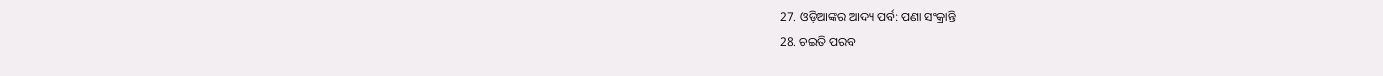27. ଓଡ଼ିଆଙ୍କର ଆଦ୍ୟ ପର୍ବ: ପଣା ସଂକ୍ରାନ୍ତି
28. ଚଇତି ପରବ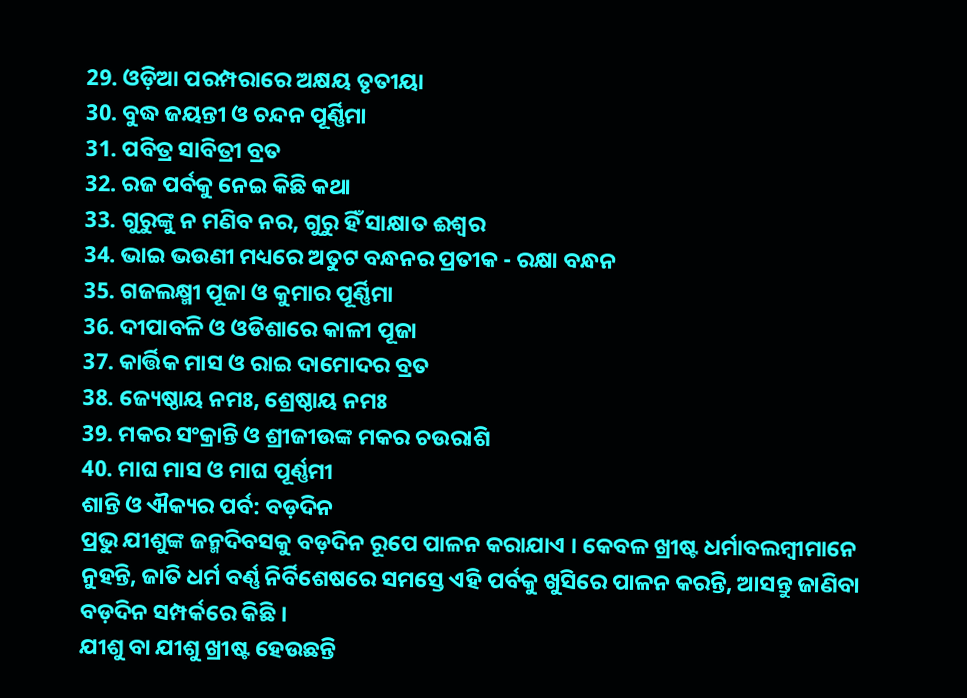29. ଓଡ଼ିଆ ପରମ୍ପରାରେ ଅକ୍ଷୟ ତୃତୀୟା
30. ବୁଦ୍ଧ ଜୟନ୍ତୀ ଓ ଚନ୍ଦନ ପୂର୍ଣ୍ଣିମା
31. ପବିତ୍ର ସାବିତ୍ରୀ ବ୍ରତ
32. ରଜ ପର୍ବକୁ ନେଇ କିଛି କଥା
33. ଗୁରୁଙ୍କୁ ନ ମଣିବ ନର, ଗୁରୁ ହିଁ ସାକ୍ଷାତ ଈଶ୍ୱର
34. ଭାଇ ଭଉଣୀ ମଧ୍ୟରେ ଅତୁଟ ବନ୍ଧନର ପ୍ରତୀକ - ରକ୍ଷା ବନ୍ଧନ
35. ଗଜଲକ୍ଷ୍ମୀ ପୂଜା ଓ କୁମାର ପୂର୍ଣ୍ଣିମା
36. ଦୀପାବଳି ଓ ଓଡିଶାରେ କାଳୀ ପୂଜା
37. କାର୍ତ୍ତିକ ମାସ ଓ ରାଇ ଦାମୋଦର ବ୍ରତ
38. ଜ୍ୟେଷ୍ଠାୟ ନମଃ, ଶ୍ରେଷ୍ଠାୟ ନମଃ
39. ମକର ସଂକ୍ରାନ୍ତି ଓ ଶ୍ରୀଜୀଉଙ୍କ ମକର ଚଉରାଶି
40. ମାଘ ମାସ ଓ ମାଘ ପୂର୍ଣ୍ଣମୀ
ଶାନ୍ତି ଓ ଐକ୍ୟର ପର୍ବ: ବଡ଼ଦିନ
ପ୍ରଭୁ ଯୀଶୁଙ୍କ ଜନ୍ମଦିବସକୁ ବଡ଼ଦିନ ରୂପେ ପାଳନ କରାଯାଏ । କେବଳ ଖ୍ରୀଷ୍ଟ ଧର୍ମାବଲମ୍ବୀମାନେ ନୁହନ୍ତି, ଜାତି ଧର୍ମ ବର୍ଣ୍ଣ ନିର୍ବିଶେଷରେ ସମସ୍ତେ ଏହି ପର୍ବକୁ ଖୁସିରେ ପାଳନ କରନ୍ତି, ଆସନ୍ତୁ ଜାଣିବା ବଡ଼ଦିନ ସମ୍ପର୍କରେ କିଛି ।
ଯୀଶୁ ବା ଯୀଶୁ ଖ୍ରୀଷ୍ଟ ହେଉଛନ୍ତି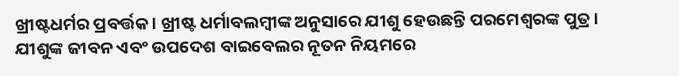ଖ୍ରୀଷ୍ଟଧର୍ମର ପ୍ରବର୍ତ୍ତକ । ଖ୍ରୀଷ୍ଟ ଧର୍ମାବଲମ୍ବୀଙ୍କ ଅନୁସାରେ ଯୀଶୁ ହେଉଛନ୍ତି ପରମେଶ୍ୱରଙ୍କ ପୁତ୍ର । ଯୀଶୁଙ୍କ ଜୀବନ ଏବଂ ଉପଦେଶ ବାଇବେଲର ନୂତନ ନିୟମରେ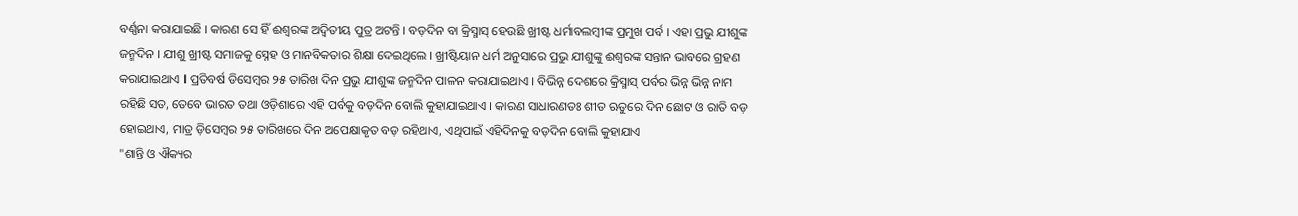ବର୍ଣ୍ଣନା କରାଯାଇଛି । କାରଣ ସେ ହିଁ ଈଶ୍ୱରଙ୍କ ଅଦ୍ୱିତୀୟ ପୁତ୍ର ଅଟନ୍ତି । ବଡ଼ଦିନ ବା କ୍ରିସ୍ମାସ୍ ହେଉଛି ଖ୍ରୀଷ୍ଟ ଧର୍ମାବଲମ୍ବୀଙ୍କ ପ୍ରମୁଖ ପର୍ବ । ଏହା ପ୍ରଭୁ ଯୀଶୁଙ୍କ ଜନ୍ମଦିନ । ଯୀଶୁ ଖ୍ରୀଷ୍ଟ ସମାଜକୁ ସ୍ନେହ ଓ ମାନବିକତାର ଶିକ୍ଷା ଦେଇଥିଲେ । ଖ୍ରୀଷ୍ଟିୟାନ ଧର୍ମ ଅନୁସାରେ ପ୍ରଭୁ ଯୀଶୁଙ୍କୁ ଈଶ୍ୱରଙ୍କ ସନ୍ତାନ ଭାବରେ ଗ୍ରହଣ କରାଯାଇଥାଏ l ପ୍ରତିବର୍ଷ ଡିସେମ୍ବର ୨୫ ତାରିଖ ଦିନ ପ୍ରଭୁ ଯୀଶୁଙ୍କ ଜନ୍ମଦିନ ପାଳନ କରାଯାଇଥାଏ । ବିଭିନ୍ନ ଦେଶରେ କ୍ରିସ୍ମାସ୍ ପର୍ବର ଭିନ୍ନ ଭିନ୍ନ ନାମ ରହିଛି ସତ, ତେବେ ଭାରତ ତଥା ଓଡ଼ିଶାରେ ଏହି ପର୍ବକୁ ବଡ଼ଦିନ ବୋଲି କୁହାଯାଇଥାଏ । କାରଣ ସାଧାରଣତଃ ଶୀତ ଋତୁରେ ଦିନ ଛୋଟ ଓ ରାତି ବଡ଼ ହୋଇଥାଏ, ମାତ୍ର ଡ଼ିସେମ୍ବର ୨୫ ତାରିଖରେ ଦିନ ଅପେକ୍ଷାକୃତ ବଡ଼ ରହିଥାଏ, ଏଥିପାଇଁ ଏହିଦିନକୁ ବଡ଼ଦିନ ବୋଲି କୁହାଯାଏ
"ଶାନ୍ତି ଓ ଐକ୍ୟର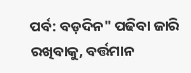ପର୍ବ: ବଡ଼ଦିନ" ପଢିବା ଜାରି ରଖିବାକୁ, ବର୍ତ୍ତମାନ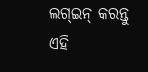ଲଗ୍ଇନ୍ କରନ୍ତୁ
ଏହି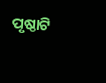ପୃଷ୍ଠାଟି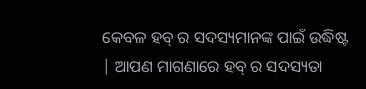କେବଳ ହବ୍ ର ସଦସ୍ୟମାନଙ୍କ ପାଇଁ ଉଦ୍ଧିଷ୍ଟ | ଆପଣ ମାଗଣାରେ ହବ୍ ର ସଦସ୍ୟତା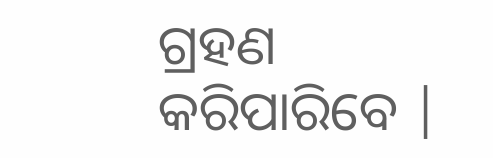ଗ୍ରହଣ କରିପାରିବେ |